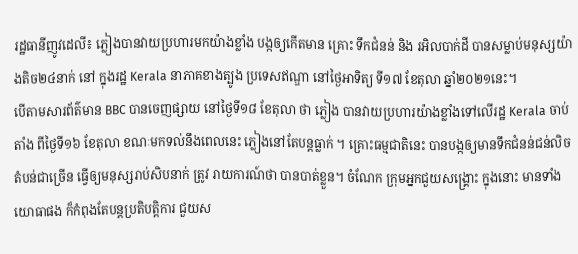រដ្ឋធានីញូវដេលី៖ ភ្លៀងបានវាយប្រហារមកយ៉ាងខ្លាំង បង្កឲ្យកើតមាន គ្រោះ ទឹកជំនន់ និង រអិលបាក់ដី បានសម្លាប់មនុស្សយ៉ាងតិច២៤នាក់ នៅ ក្នុងរដ្ឋ Kerala នាភាគខាងត្បូង ប្រទេសឥណ្ឌា នៅថ្ងៃអាទិត្យ ទី១៧ ខែតុលា ឆ្នាំ២០២១នេះ។
បើតាមសារព័ត៌មាន BBC បានចេញផ្សាយ នៅថ្ងៃទី១៨ ខែតុលា ថា ភ្លៀង បានវាយប្រហារយ៉ាងខ្លាំងទៅលើរដ្ឋ Kerala ចាប់តាំង ពីថ្ងៃទី១៦ ខែតុលា ខណៈមកទល់នឹងពេលនេះ ភ្លៀងនៅតែបន្តធ្លាក់ ។ គ្រោះធម្មជាតិនេះ បានបង្កឲ្យមានទឹកជំនន់ជន់លិចតំបន់ជាច្រើន ធ្វើឲ្យមនុស្សរាប់សិបនាក់ ត្រូវ រាយការណ៍ថា បានបាត់ខ្លួន។ ចំណែក ក្រុមអ្នកជួយសង្រ្គោះ ក្នុងនោះ មានទាំងយោធាផង ក៏កំពុងតែបន្តប្រតិបត្តិការ ជួយស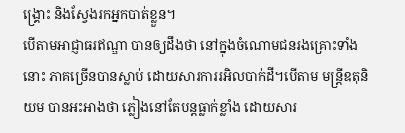ង្គ្រោះ និងស្វែងរកអ្នកបាត់ខ្លួន។
បើតាមអាជ្ញាធរឥណ្ឌា បានឲ្យដឹងថា នៅក្នុងចំណោមជនរងគ្រោះទាំងនោះ ភាគច្រើនបានស្លាប់ ដោយសារការរអិលបាក់ដី។បើតាម មន្ត្រីឧតុនិយម បានអះអាងថា ភ្លៀងនៅតែបន្ដធ្លាក់ខ្លាំង ដោយសារ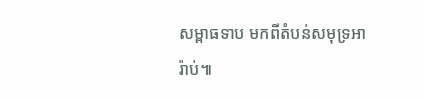សម្ពាធទាប មកពីតំបន់សមុទ្រអារ៉ាប់៕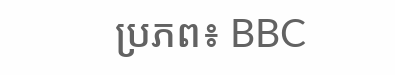ប្រភព៖ BBC